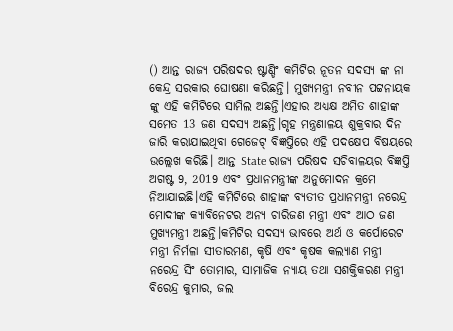() ଆନ୍ତ ରାଜ୍ୟ ପରିଷଦର ଷ୍ଟାଣ୍ଡିଂ କମିଟିର ନୂତନ ସଦସ୍ୟ ଙ୍କ ନା କେନ୍ଦ୍ର ସରକାର ଘୋଷଣା କରିଛନ୍ତି। ମୁଖ୍ୟମନ୍ତ୍ରୀ ନବୀନ ପଟ୍ଟନାୟକ ଙ୍କୁ ଏହି କମିଟିରେ ସାମିଲ ଅଛନ୍ତି।ଏହାର ଅଧ୍ୟକ୍ଷ ଅମିତ ଶାହାଙ୍କ ସମେତ 13 ଜଣ ସଦସ୍ୟ ଅଛନ୍ତି।ଗୃହ ମନ୍ତ୍ରଣାଳୟ ଶୁକ୍ରବାର ଦିନ ଜାରି କରାଯାଇଥିବା ଗେଜେଟ୍ ବିଜ୍ଞପ୍ତିରେ ଏହି ପଦକ୍ଷେପ ବିଷୟରେ ଉଲ୍ଲେଖ କରିଛି। ଆନ୍ତ State ରାଜ୍ୟ ପରିଷଦ ସଚିବାଳୟର ବିଜ୍ଞପ୍ତି ଅଗଷ୍ଟ 9, 2019 ଏବଂ ପ୍ରଧାନମନ୍ତ୍ରୀଙ୍କ ଅନୁମୋଦନ କ୍ରମେ ନିଆଯାଇଛି।ଏହି କମିଟିରେ ଶାହାଙ୍କ ବ୍ୟତୀତ ପ୍ରଧାନମନ୍ତ୍ରୀ ନରେନ୍ଦ୍ର ମୋଦୀଙ୍କ କ୍ୟାବିନେଟର ଅନ୍ୟ ଚାରିଜଣ ମନ୍ତ୍ରୀ ଏବଂ ଆଠ ଜଣ ମୁଖ୍ୟମନ୍ତ୍ରୀ ଅଛନ୍ତି।କମିଟିର ସଦସ୍ୟ ଭାବରେ ଅର୍ଥ ଓ କର୍ପୋରେଟ ମନ୍ତ୍ରୀ ନିର୍ମଳା ସୀତାରମଣ, କୃଷି ଏବଂ କୃଷକ କଲ୍ୟାଣ ମନ୍ତ୍ରୀ ନରେନ୍ଦ୍ର ସିଂ ତୋମାର, ସାମାଜିକ ନ୍ୟାୟ ତଥା ସଶକ୍ତିକରଣ ମନ୍ତ୍ରୀ ବିରେନ୍ଦ୍ର କୁମାର, ଜଲ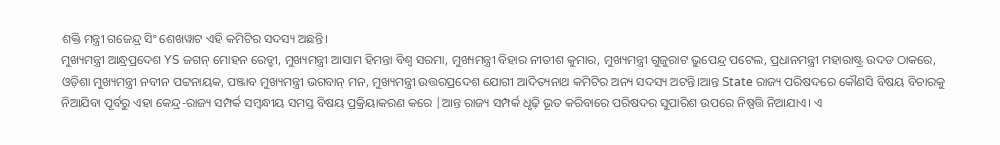ଶକ୍ତି ମନ୍ତ୍ରୀ ଗଜେନ୍ଦ୍ର ସିଂ ଶେଖୱାଟ ଏହି କମିଟିର ସଦସ୍ୟ ଅଛନ୍ତି।
ମୁଖ୍ୟମନ୍ତ୍ରୀ ଆନ୍ଧ୍ରପ୍ରଦେଶ YS ଜଗନ୍ ମୋହନ ରେଡ୍ଡୀ, ମୁଖ୍ୟମନ୍ତ୍ରୀ ଆସାମ ହିମନ୍ତା ବିଶ୍ୱ ସରମା, ମୁଖ୍ୟମନ୍ତ୍ରୀ ବିହାର ନୀତୀଶ କୁମାର, ମୁଖ୍ୟମନ୍ତ୍ରୀ ଗୁଜୁରାଟ ଭୁପେନ୍ଦ୍ର ପଟେଲ, ପ୍ରଧାନମନ୍ତ୍ରୀ ମହାରାଷ୍ଟ୍ର ଉଦଡ ଠାକରେ, ଓଡ଼ିଶା ମୁଖ୍ୟମନ୍ତ୍ରୀ ନବୀନ ପଟ୍ଟନାୟକ, ପଞ୍ଜାବ ମୁଖ୍ୟମନ୍ତ୍ରୀ ଭଗବାନ୍ ମନ, ମୁଖ୍ୟମନ୍ତ୍ରୀ ଉତ୍ତରପ୍ରଦେଶ ଯୋଗୀ ଆଦିତ୍ୟନାଥ କମିଟିର ଅନ୍ୟ ସଦସ୍ୟ ଅଟନ୍ତି।ଆନ୍ତ State ରାଜ୍ୟ ପରିଷଦରେ କୌଣସି ବିଷୟ ବିଚାରକୁ ନିଆଯିବା ପୂର୍ବରୁ ଏହା କେନ୍ଦ୍ର-ରାଜ୍ୟ ସମ୍ପର୍କ ସମ୍ବନ୍ଧୀୟ ସମସ୍ତ ବିଷୟ ପ୍ରକ୍ରିୟାକରଣ କରେ |ଆନ୍ତ ରାଜ୍ୟ ସମ୍ପର୍କ ଧୃଢ଼ି ଭୂତ କରିବାରେ ପରିଷଦର ସୁପାରିଶ ଉପରେ ନିଷ୍ପତ୍ତି ନିଆଯାଏ। ଏ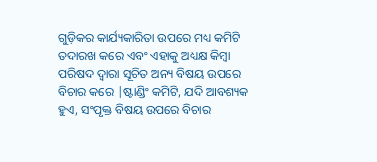ଗୁଡ଼ିକର କାର୍ଯ୍ୟକାରିତା ଉପରେ ମଧ୍ୟ କମିଟି ତଦାରଖ କରେ ଏବଂ ଏହାକୁ ଅଧ୍ୟକ୍ଷ କିମ୍ବା ପରିଷଦ ଦ୍ୱାରା ସୂଚିତ ଅନ୍ୟ ବିଷୟ ଉପରେ ବିଚାର କରେ |ଷ୍ଟାଣ୍ଡିଂ କମିଟି, ଯଦି ଆବଶ୍ୟକ ହୁଏ, ସଂପୃକ୍ତ ବିଷୟ ଉପରେ ବିଚାର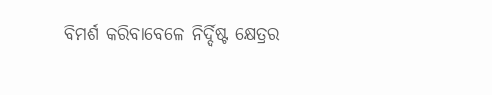ବିମର୍ଶ କରିବାବେଳେ ନିର୍ଦ୍ଦିଷ୍ଟ କ୍ଷେତ୍ରର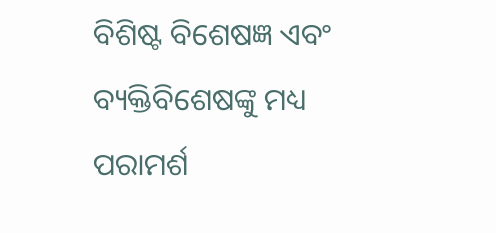ବିଶିଷ୍ଟ ବିଶେଷଜ୍ଞ ଏବଂ ବ୍ୟକ୍ତିବିଶେଷଙ୍କୁ ମଧ୍ୟ ପରାମର୍ଶ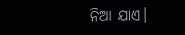ନିଆ ଯାଏ।